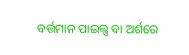ବର୍ତ୍ତମାନ ପାଇଲ୍ସ ବା ଅର୍ଶରେ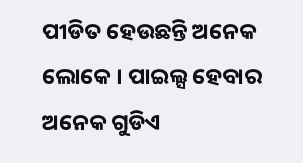ପୀଡିତ ହେଉଛନ୍ତି ଅନେକ ଲୋକେ । ପାଇଲ୍ସ ହେବାର ଅନେକ ଗୁଡିଏ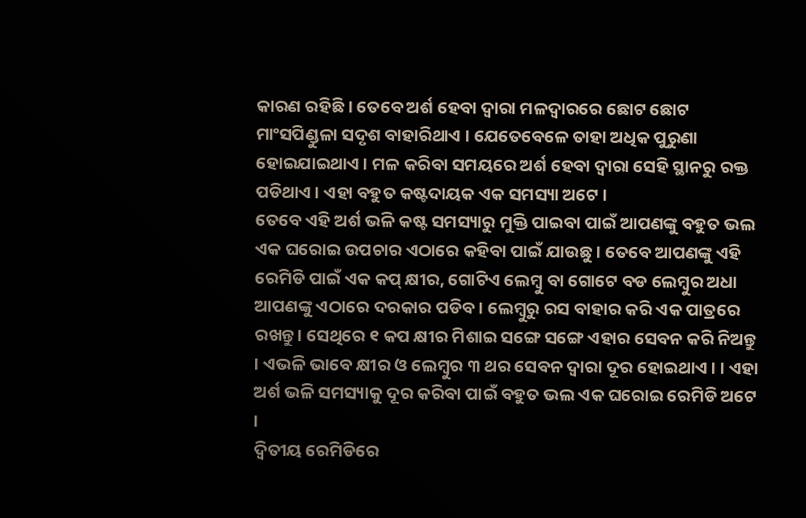କାରଣ ରହିଛି । ତେବେ ଅର୍ଶ ହେବା ଦ୍ୱାରା ମଳଦ୍ୱାରରେ ଛୋଟ ଛୋଟ ମାଂସପିଣ୍ଡୁଳା ସଦୃଶ ବାହାରିଥାଏ । ଯେତେବେଳେ ତାହା ଅଧିକ ପୁରୁଣା ହୋଇଯାଇଥାଏ । ମଳ କରିବା ସମୟରେ ଅର୍ଶ ହେବା ଦ୍ୱାରା ସେହି ସ୍ଥାନରୁ ରକ୍ତ ପଡିଥାଏ । ଏହା ବହୁତ କଷ୍ଟଦାୟକ ଏକ ସମସ୍ୟା ଅଟେ ।
ତେବେ ଏହି ଅର୍ଶ ଭଳି କଷ୍ଟ ସମସ୍ୟାରୁ ମୁକ୍ତି ପାଇବା ପାଇଁ ଆପଣଙ୍କୁ ବହୁତ ଭଲ ଏକ ଘରୋଇ ଉପଚାର ଏଠାରେ କହିବା ପାଇଁ ଯାଉଛୁ । ତେବେ ଆପଣଙ୍କୁ ଏହି ରେମିଡି ପାଇଁ ଏକ କପ୍ କ୍ଷୀର, ଗୋଟିଏ ଲେମ୍ବୁ ବା ଗୋଟେ ବଡ ଲେମ୍ବୁର ଅଧା ଆପଣଙ୍କୁ ଏଠାରେ ଦରକାର ପଡିବ । ଲେମ୍ବୁରୁ ରସ ବାହାର କରି ଏକ ପାତ୍ରରେ ରଖନ୍ତୁ । ସେଥିରେ ୧ କପ କ୍ଷୀର ମିଶାଇ ସଙ୍ଗେ ସଙ୍ଗେ ଏହାର ସେବନ କରି ନିଅନ୍ତୁ । ଏଭଳି ଭାବେ କ୍ଷୀର ଓ ଲେମ୍ବୁର ୩ ଥର ସେବନ ଦ୍ୱାରା ଦୂର ହୋଇଥାଏ । । ଏହା ଅର୍ଶ ଭଳି ସମସ୍ୟାକୁ ଦୂର କରିବା ପାଇଁ ବହୁତ ଭଲ ଏକ ଘରୋଇ ରେମିଡି ଅଟେ ।
ଦ୍ୱିତୀୟ ରେମିଡିରେ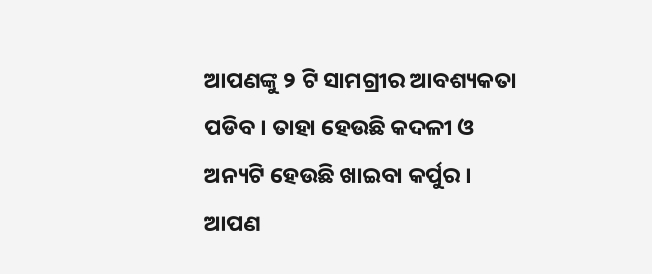ଆପଣଙ୍କୁ ୨ ଟି ସାମଗ୍ରୀର ଆବଶ୍ୟକତା ପଡିବ । ତାହା ହେଉଛି କଦଳୀ ଓ ଅନ୍ୟଟି ହେଉଛି ଖାଇବା କର୍ପୁର । ଆପଣ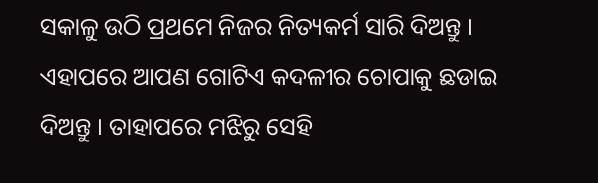ସକାଳୁ ଉଠି ପ୍ରଥମେ ନିଜର ନିତ୍ୟକର୍ମ ସାରି ଦିଅନ୍ତୁ । ଏହାପରେ ଆପଣ ଗୋଟିଏ କଦଳୀର ଚୋପାକୁ ଛଡାଇ ଦିଅନ୍ତୁ । ତାହାପରେ ମଝିରୁ ସେହି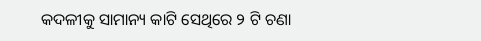କଦଳୀକୁ ସାମାନ୍ୟ କାଟି ସେଥିରେ ୨ ଟି ଚଣା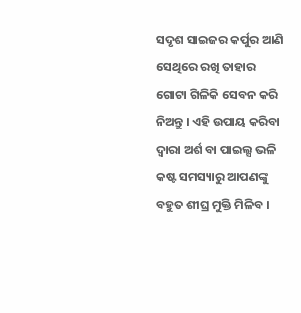ସଦୃଶ ସାଇଜର କର୍ପୁର ଆଣି ସେଥିରେ ରଖି ତାହାର ଗୋଟା ଗିଳିକି ସେବନ କରି ନିଅନ୍ତୁ । ଏହି ଉପାୟ କରିବା ଦ୍ୱାରା ଅର୍ଶ ବା ପାଇଲ୍ସ ଭଳି କଷ୍ଟ ସମସ୍ୟାରୁ ଆପଣଙ୍କୁ ବହୁତ ଶୀଘ୍ର ମୁକ୍ତି ମିଳିବ ।